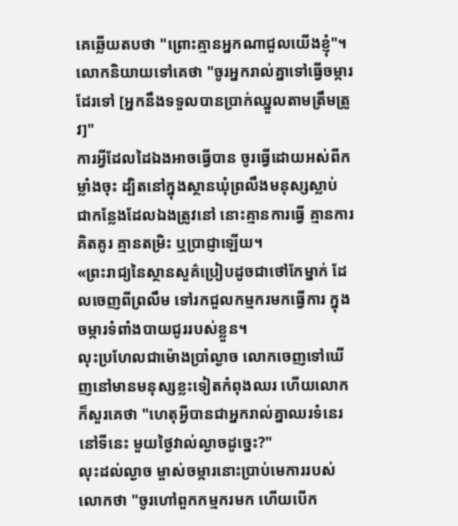គេឆ្លើយតបថា "ព្រោះគ្មានអ្នកណាជួលយើងខ្ញុំ"។ លោកនិយាយទៅគេថា "ចូរអ្នករាល់គ្នាទៅធ្វើចម្ការដែរទៅ [អ្នកនឹងទទួលបានប្រាក់ឈ្នួលតាមត្រឹមត្រូវ]"
ការអ្វីដែលដៃឯងអាចធ្វើបាន ចូរធ្វើដោយអស់ពីកម្លាំងចុះ ដ្បិតនៅក្នុងស្ថានឃុំព្រលឹងមនុស្សស្លាប់ ជាកន្លែងដែលឯងត្រូវនៅ នោះគ្មានការធ្វើ គ្មានការគិតគូរ គ្មានតម្រិះ ឬប្រាជ្ញាឡើយ។
«ព្រះរាជ្យនៃស្ថានសួគ៌ប្រៀបដូចជាថៅកែម្នាក់ ដែលចេញពីព្រលឹម ទៅរកជួលកម្មករមកធ្វើការ ក្នុងចម្ការទំពាំងបាយជូររបស់ខ្លួន។
លុះប្រហែលជាម៉ោងប្រាំល្ងាច លោកចេញទៅឃើញនៅមានមនុស្សខ្លះទៀតកំពុងឈរ ហើយលោកក៏សួរគេថា "ហេតុអ្វីបានជាអ្នករាល់គ្នាឈរទំនេរនៅទីនេះ មួយថ្ងៃវាល់ល្ងាចដូច្នេះ?"
លុះដល់ល្ងាច ម្ចាស់ចម្ការនោះប្រាប់មេការរបស់លោកថា "ចូរហៅពួកកម្មករមក ហើយបើក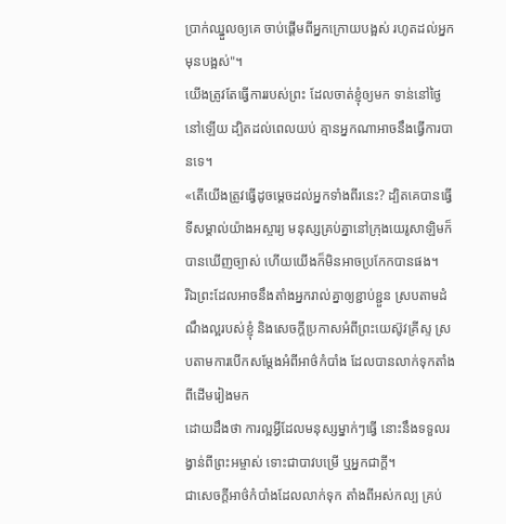ប្រាក់ឈ្នួលឲ្យគេ ចាប់ផ្ដើមពីអ្នកក្រោយបង្អស់ រហូតដល់អ្នកមុនបង្អស់"។
យើងត្រូវតែធ្វើការរបស់ព្រះ ដែលចាត់ខ្ញុំឲ្យមក ទាន់នៅថ្ងៃនៅឡើយ ដ្បិតដល់ពេលយប់ គ្មានអ្នកណាអាចនឹងធ្វើការបានទេ។
«តើយើងត្រូវធ្វើដូចម្ដេចដល់អ្នកទាំងពីរនេះ? ដ្បិតគេបានធ្វើទីសម្គាល់យ៉ាងអស្ចារ្យ មនុស្សគ្រប់គ្នានៅក្រុងយេរូសាឡិមក៏បានឃើញច្បាស់ ហើយយើងក៏មិនអាចប្រកែកបានផង។
រីឯព្រះដែលអាចនឹងតាំងអ្នករាល់គ្នាឲ្យខ្ជាប់ខ្ជួន ស្របតាមដំណឹងល្អរបស់ខ្ញុំ និងសេចក្ដីប្រកាសអំពីព្រះយេស៊ូវគ្រីស្ទ ស្របតាមការបើកសម្ដែងអំពីអាថ៌កំបាំង ដែលបានលាក់ទុកតាំងពីដើមរៀងមក
ដោយដឹងថា ការល្អអ្វីដែលមនុស្សម្នាក់ៗធ្វើ នោះនឹងទទួលរង្វាន់ពីព្រះអម្ចាស់ ទោះជាបាវបម្រើ ឬអ្នកជាក្តី។
ជាសេចក្តីអាថ៌កំបាំងដែលលាក់ទុក តាំងពីអស់កល្ប គ្រប់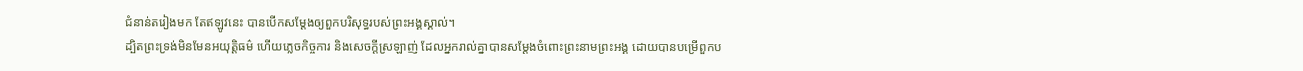ជំនាន់តរៀងមក តែឥឡូវនេះ បានបើកសម្ដែងឲ្យពួកបរិសុទ្ធរបស់ព្រះអង្គស្គាល់។
ដ្បិតព្រះទ្រង់មិនមែនអយុត្តិធម៌ ហើយភ្លេចកិច្ចការ និងសេចក្តីស្រឡាញ់ ដែលអ្នករាល់គ្នាបានសម្ដែងចំពោះព្រះនាមព្រះអង្គ ដោយបានបម្រើពួកប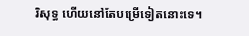រិសុទ្ធ ហើយនៅតែបម្រើទៀតនោះទេ។